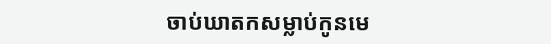ចាប់ឃាតកសម្លាប់កូនមេ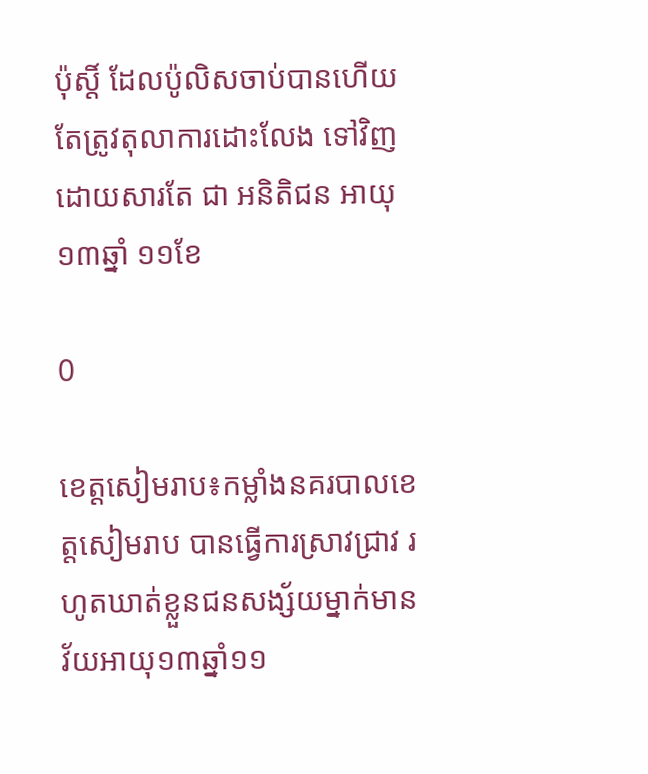ប៉ុស្តិ៍ ដែលប៉ូលិសចាប់បានហើយ តែត្រូវតុលាការដោះលែង ទៅវិញ ដោយសារតែ ជា អនិតិជន អាយុ១៣ឆ្នាំ ១១ខែ

0

ខេត្តសៀមរាប៖កម្លាំងនគរបាលខេត្តសៀមរាប បានធ្វើការស្រាវជ្រាវ រហូតឃាត់ខ្លួនជនសង្ស័យម្នាក់មានវ័យអាយុ១៣ឆ្នាំ១១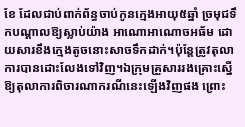ខែ ដែលជាប់ពាក់ព័ន្ធចាប់កូនក្មេងអាយុ៥ឆ្នាំ ច្រមុជទឹកបណ្ដាលឱ្យស្លាប់យ៉ាង អាណោអាណោចអធ័ម ដោយសារខឹងក្មេងតូចនោះសាចទឹកដាក់។ប៉ុន្តែត្រូវតុលាការបានដោះលែងទៅវិញ។ឯក្រុមគ្រួសាររងគ្រោះស្នើឱ្យតុលាការពិចារណាករណីនេះឡើងវិញផង ព្រោះ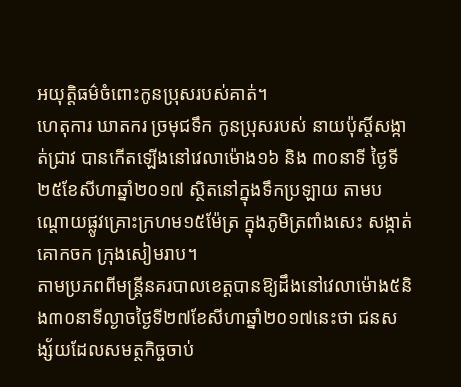អយុត្តិធម៌ចំពោះកូនប្រុសរបស់គាត់។
ហេតុការ ឃាតករ ច្រមុជទឹក កូនប្រុសរបស់ នាយប៉ុស្តិ៍សង្កាត់ជ្រាវ បានកើតឡើងនៅវេលាម៉ោង១៦ និង ៣០នាទី ថ្ងៃទី២៥ខែសីហាឆ្នាំ២០១៧ ស្ថិតនៅក្នុងទឹកប្រឡាយ តាមបណ្តោយផ្លូវគ្រោះក្រហម១៥ម៉ែត្រ ក្នុងភូមិត្រពាំងសេះ សង្កាត់គោកចក ក្រុងសៀមរាប។
តាមប្រភពពីមន្ដ្រីនគរបាលខេត្តបានឱ្យដឹងនៅវេលាម៉ោង៥និង៣០នាទីល្ងាចថ្ងៃទី២៧ខែសីហាឆ្នាំ២០១៧នេះថា ជនសង្ស័យដែលសមត្ថកិច្ចចាប់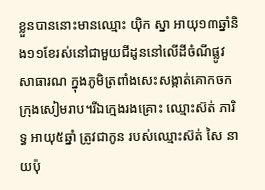ខ្លួនបាននោះមានឈ្មោះ យ៉ិក ស្នា អាយុ១៣ឆ្នាំនិង១១ខែរស់នៅជាមួយជីដូននៅលើដីចំណីផ្លូវ សាធារណ ក្នុងភូមិត្រពាំងសេះសង្កាត់គោកចកក្រុងសៀមរាប។រីឯក្មេងរងគ្រោះ ឈ្មោះស៊ត់ ភារិទ្ធ អាយុ៥ឆ្នាំ ត្រូវជាកូន របស់ឈ្មោះស៊ត់ សៃ នាយប៉ុ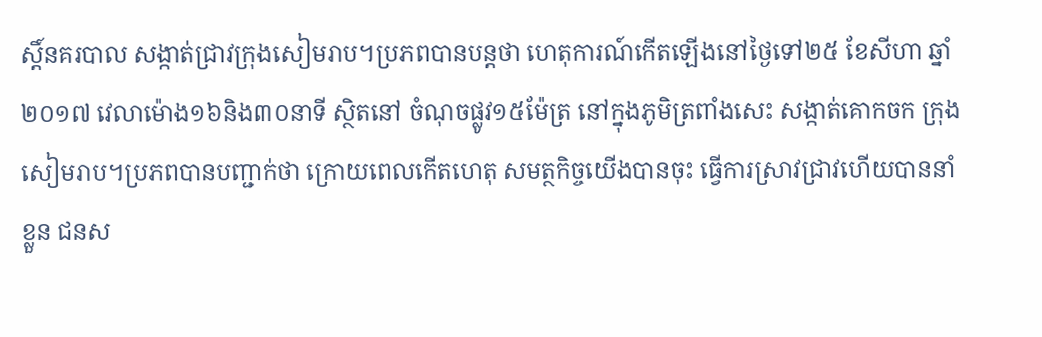ស្ដិ៍នគរបាល សង្កាត់ជ្រាវក្រុងសៀមរាប។ប្រភពបានបន្តថា ហេតុការណ៍កើតឡើងនៅថ្ងៃទៅ២៥ ខែសីហា ឆ្នាំ២០១៧ វេលាម៉ោង១៦និង៣០នាទី ស្ថិតនៅ ចំណុចផ្លូវ១៥ម៉ែត្រ នៅក្នុងភូមិត្រពាំងសេះ សង្កាត់គោកចក ក្រុងសៀមរាប។ប្រភពបានបញ្ជាក់ថា ក្រោយពេលកើតហេតុ សមត្ថកិច្ចយើងបានចុះ ធ្វើការស្រាវជ្រាវហើយបាននាំខ្លួន ជនស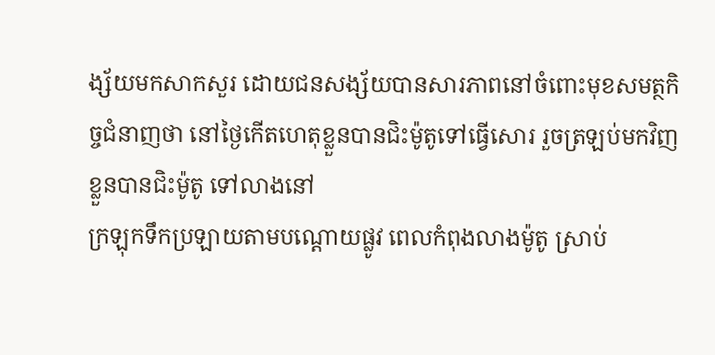ង្ស័យមកសាកសួរ ដោយជនសង្ស័យបានសារភាពនៅចំពោះមុខសមត្ថកិច្ចជំនាញថា នៅថ្ងៃកើតហេតុខ្លួនបានជិះម៉ូតូទៅធ្វើសោរ រួចត្រឡប់មកវិញ ខ្លួនបានជិះម៉ូតូ ទៅលាងនៅ
ក្រឡុកទឹកប្រឡាយតាមបណ្តោយផ្លូវ ពេលកំពុងលាងម៉ូតូ ស្រាប់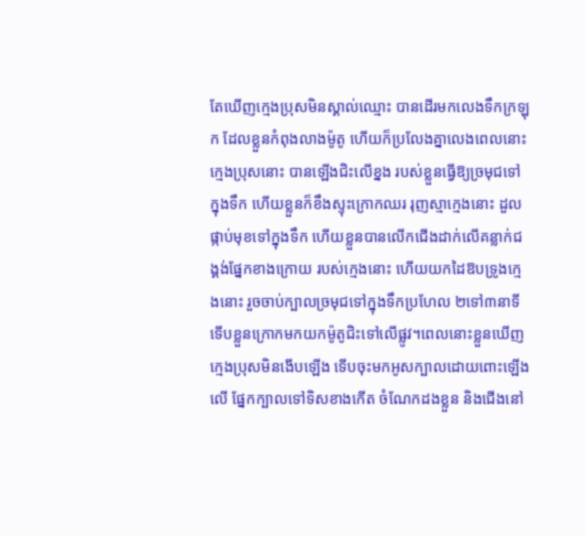តែឃើញក្មេងប្រុសមិនស្គាល់ឈ្មោះ បានដើរមកលេងទឹកក្រឡុក ដែលខ្លួនកំពុងលាងម៉ូតូ ហើយក៏ប្រលែងគ្នាលេងពេលនោះក្មេងប្រុសនោះ បានឡើងជិះលើខ្នង របស់ខ្លួនធ្វើឱ្យច្រមុជទៅក្នុងទឹក ហើយខ្លួនក៏ខឹងស្ទុះក្រោកឈរ រុញស្មាក្មេងនោះ ដួលផ្កាប់មុខទៅក្នុងទឹក ហើយខ្លួនបានលើកជើងដាក់លើគន្លាក់ជង្គង់ផ្នែកខាងក្រោយ របស់ក្មេងនោះ ហើយយកដៃឱបទ្រូងក្មេងនោះ រួចចាប់ក្បាលច្រមុជទៅក្នុងទឹកប្រហែល ២ទៅ៣នាទី ទើបខ្លួនក្រោកមកយកម៉ូតូជិះទៅលើផ្លូវ។ពេលនោះខ្លួនឃើញក្មេងប្រុសមិនងើបឡើង ទើបចុះមកអូសក្បាលដោយពោះឡើងលើ ផ្នែកក្បាលទៅទិសខាងកើត ចំណែកដងខ្លួន និងជើងនៅ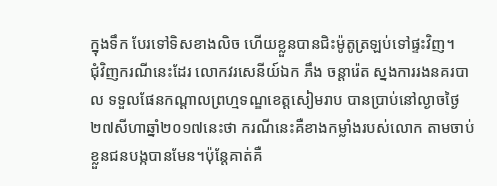ក្នុងទឹក បែរទៅទិសខាងលិច ហើយខ្លួនបានជិះម៉ូតូត្រឡប់ទៅផ្ទះវិញ។
ជុំវិញករណីនេះដែរ លោកវរសេនីយ៍ឯក ភឹង ចន្តារ៉េត ស្នងការរងនគរបាល ទទួលផែនកណ្តាលព្រហ្មទណ្ឌខេត្តសៀមរាប បានប្រាប់នៅល្ងាចថ្ងៃ២៧សីហាឆ្នាំ២០១៧នេះថា ករណីនេះគឺខាងកម្លាំងរបស់លោក តាមចាប់ខ្លួនជនបង្កបានមែន។ប៉ុន្តែគាត់គឺ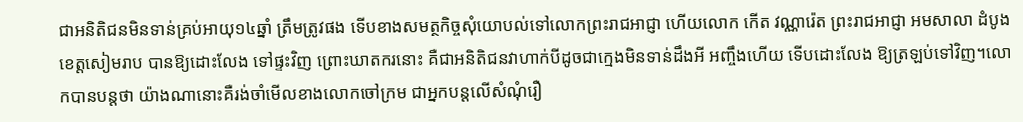ជាអនិតិជនមិនទាន់គ្រប់អាយុ១៤ឆ្នាំ ត្រឹមត្រូវផង ទើបខាងសមត្ថកិច្ចសុំយោបល់ទៅលោកព្រះរាជអាជ្ញា ហើយលោក កើត វណ្ណារ៉េត ព្រះរាជអាជ្ញា អមសាលា ដំបូងខេត្តសៀមរាប បានឱ្យដោះលែង ទៅផ្ទះវិញ ព្រោះឃាតករនោះ គឺជាអនិតិជនវាហាក់បីដូចជាក្មេងមិនទាន់ដឹងអី អញ្ចឹងហើយ ទើបដោះលែង ឱ្យត្រឡប់ទៅវិញ។លោកបានបន្តថា យ៉ាងណានោះគឺរង់ចាំមើលខាងលោកចៅក្រម ជាអ្នកបន្តលើសំណុំរឿ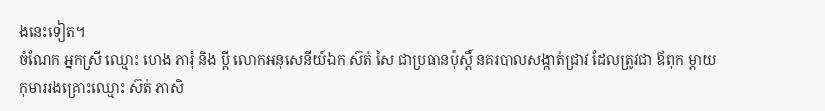ងនេះទៀត។
ចំណែក អ្នកស្រី ឈ្មោះ ហេង ភារុំ និង ប្តី លោកអនុសេនីយ៍ឯក ស៊ត់ សៃ ជាប្រធានប៉ុស្តិ៍ នគរបាលសង្កាត់ជ្រាវ ដែលត្រូវជា ឪពុក ម្តាយ កុមាររងគ្រោះឈ្មោះ ស៊ត់ ភាសិ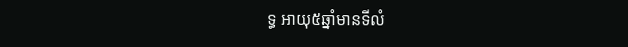ទ្ធ អាយុ៥ឆ្នាំមានទីលំ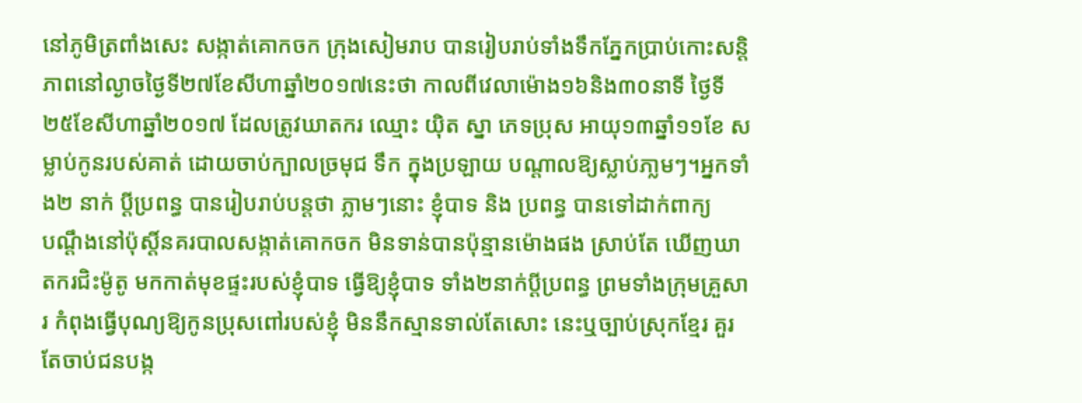នៅភូមិត្រពាំងសេះ សង្កាត់គោកចក ក្រុងសៀមរាប បានរៀបរាប់ទាំងទឹកភ្នែកប្រាប់កោះសន្តិភាពនៅល្ងាចថ្ងៃទី២៧ខែសីហាឆ្នាំ២០១៧នេះថា កាលពីវេលាម៉ោង១៦និង៣០នាទី ថ្ងៃទី២៥ខែសីហាឆ្នាំ២០១៧ ដែលត្រូវឃាតករ ឈ្មោះ យ៉ិត ស្នា ភេទប្រុស អាយុ១៣ឆ្នាំ១១ខែ សម្លាប់កូនរបស់គាត់ ដោយចាប់ក្បាលច្រមុជ ទឹក ក្នុងប្រឡាយ បណ្តាលឱ្យស្លាប់ភា្លមៗ។អ្នកទាំង២ នាក់ ប្តីប្រពន្ធ បានរៀបរាប់បន្តថា ភ្លាមៗនោះ ខ្ញុំបាទ និង ប្រពន្ធ បានទៅដាក់ពាក្យ
បណ្តឹងនៅប៉ុស្តិ៍នគរបាលសង្កាត់គោកចក មិនទាន់បានប៉ុន្មានម៉ោងផង ស្រាប់តែ ឃើញឃាតករជិះម៉ូតូ មកកាត់មុខផ្ទះរបស់ខ្ញុំបាទ ធ្វើឱ្យខ្ញុំបាទ ទាំង២នាក់ប្តីប្រពន្ធ ព្រមទាំងក្រុមគ្រួសារ កំពុងធ្វើបុណ្យឱ្យកូនប្រុសពៅរបស់ខ្ញុំ មិននឹកស្មានទាល់តែសោះ នេះឬច្បាប់ស្រុកខ្មែរ គួរតែចាប់ជនបង្ក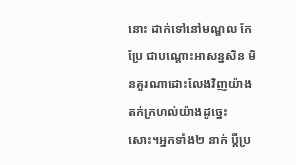នោះ ដាក់ទៅនៅមណ្ឌល កែប្រែ ជាបណ្តោះអាសន្នសិន មិនគួរណាដោះលែងវិញយ៉ាងតក់ក្រហល់យ៉ាងដូច្នេះសោះ។អ្នកទាំង២ នាក់ ប្តីប្រ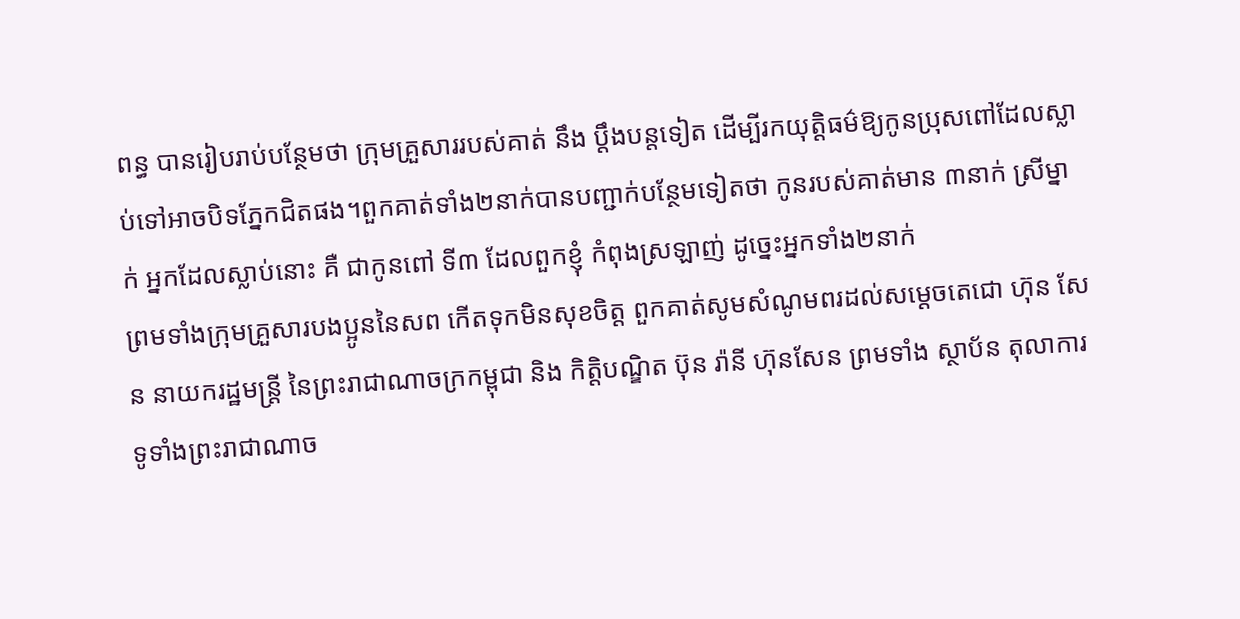ពន្ធ បានរៀបរាប់បន្ថែមថា ក្រុមគ្រួសាររបស់គាត់ នឹង ប្តឹងបន្តទៀត ដើម្បីរកយុត្តិធម៌ឱ្យកូនប្រុសពៅដែលស្លាប់ទៅអាចបិទភ្នែកជិតផង។ពួកគាត់ទាំង២នាក់បានបញ្ជាក់បន្ថែមទៀតថា កូនរបស់គាត់មាន ៣នាក់ ស្រីម្នាក់ អ្នកដែលស្លាប់នោះ គឺ ជាកូនពៅ ទី៣ ដែលពួកខ្ញុំ កំពុងស្រឡាញ់ ដូច្នេះអ្នកទាំង២នាក់
ព្រមទាំងក្រុមគ្រួសារបងប្អូននៃសព កើតទុកមិនសុខចិត្ត ពួកគាត់សូមសំណូមពរដល់សម្តេចតេជោ ហ៊ុន សែន នាយករដ្ឋមន្ត្រី នៃព្រះរាជាណាចក្រកម្ពុជា និង កិត្តិបណ្ឌិត ប៊ុន រ៉ានី ហ៊ុនសែន ព្រមទាំង ស្ថាប័ន តុលាការ ទូទាំងព្រះរាជាណាច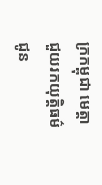ក្រកម្ពុជា មេត្តាជួយរកយុត្តិធម៌ជូន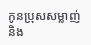កូនប្រុសសម្លាញ់ និង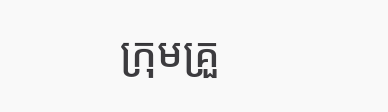ក្រុមគ្រួ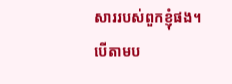សាររបស់ពួកខ្ញុំផង។
បើតាមប